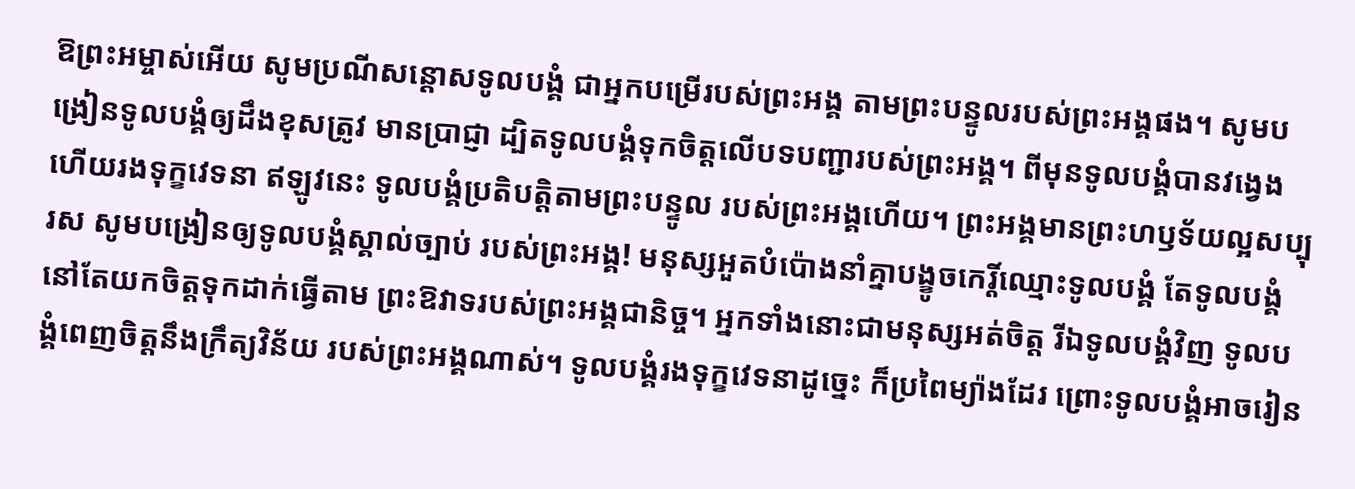ឱព្រះអម្ចាស់អើយ សូមប្រណីសន្ដោសទូលបង្គំ ជាអ្នកបម្រើរបស់ព្រះអង្គ តាមព្រះបន្ទូលរបស់ព្រះអង្គផង។ សូមបង្រៀនទូលបង្គំឲ្យដឹងខុសត្រូវ មានប្រាជ្ញា ដ្បិតទូលបង្គំទុកចិត្តលើបទបញ្ជារបស់ព្រះអង្គ។ ពីមុនទូលបង្គំបានវង្វេង ហើយរងទុក្ខវេទនា ឥឡូវនេះ ទូលបង្គំប្រតិបត្តិតាមព្រះបន្ទូល របស់ព្រះអង្គហើយ។ ព្រះអង្គមានព្រះហឫទ័យល្អសប្បុរស សូមបង្រៀនឲ្យទូលបង្គំស្គាល់ច្បាប់ របស់ព្រះអង្គ! មនុស្សអួតបំប៉ោងនាំគ្នាបង្ខូចកេរ្តិ៍ឈ្មោះទូលបង្គំ តែទូលបង្គំនៅតែយកចិត្តទុកដាក់ធ្វើតាម ព្រះឱវាទរបស់ព្រះអង្គជានិច្ច។ អ្នកទាំងនោះជាមនុស្សអត់ចិត្ត រីឯទូលបង្គំវិញ ទូលបង្គំពេញចិត្តនឹងក្រឹត្យវិន័យ របស់ព្រះអង្គណាស់។ ទូលបង្គំរងទុក្ខវេទនាដូច្នេះ ក៏ប្រពៃម្យ៉ាងដែរ ព្រោះទូលបង្គំអាចរៀន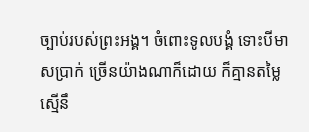ច្បាប់របស់ព្រះអង្គ។ ចំពោះទូលបង្គំ ទោះបីមាសប្រាក់ ច្រើនយ៉ាងណាក៏ដោយ ក៏គ្មានតម្លៃស្មើនឹ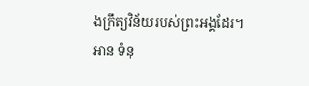ងក្រឹត្យវិន័យរបស់ព្រះអង្គដែរ។
អាន ទំនុ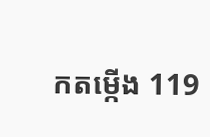កតម្កើង 119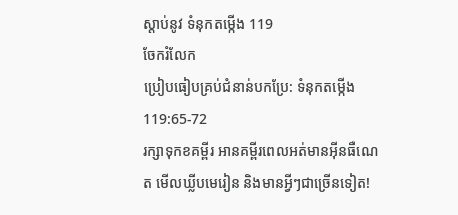ស្ដាប់នូវ ទំនុកតម្កើង 119
ចែករំលែក
ប្រៀបធៀបគ្រប់ជំនាន់បកប្រែ: ទំនុកតម្កើង 119:65-72
រក្សាទុកខគម្ពីរ អានគម្ពីរពេលអត់មានអ៊ីនធឺណេត មើលឃ្លីបមេរៀន និងមានអ្វីៗជាច្រើនទៀត!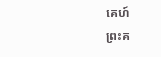គេហ៍
ព្រះគ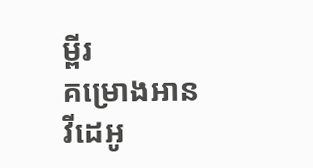ម្ពីរ
គម្រោងអាន
វីដេអូ